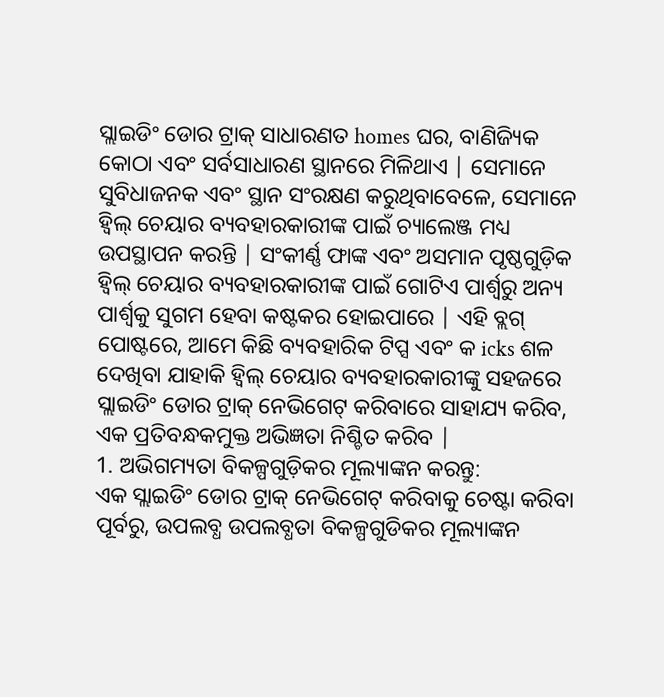ସ୍ଲାଇଡିଂ ଡୋର ଟ୍ରାକ୍ ସାଧାରଣତ homes ଘର, ବାଣିଜ୍ୟିକ କୋଠା ଏବଂ ସର୍ବସାଧାରଣ ସ୍ଥାନରେ ମିଳିଥାଏ | ସେମାନେ ସୁବିଧାଜନକ ଏବଂ ସ୍ଥାନ ସଂରକ୍ଷଣ କରୁଥିବାବେଳେ, ସେମାନେ ହ୍ୱିଲ୍ ଚେୟାର ବ୍ୟବହାରକାରୀଙ୍କ ପାଇଁ ଚ୍ୟାଲେଞ୍ଜ ମଧ୍ୟ ଉପସ୍ଥାପନ କରନ୍ତି | ସଂକୀର୍ଣ୍ଣ ଫାଙ୍କ ଏବଂ ଅସମାନ ପୃଷ୍ଠଗୁଡ଼ିକ ହ୍ୱିଲ୍ ଚେୟାର ବ୍ୟବହାରକାରୀଙ୍କ ପାଇଁ ଗୋଟିଏ ପାର୍ଶ୍ୱରୁ ଅନ୍ୟ ପାର୍ଶ୍ୱକୁ ସୁଗମ ହେବା କଷ୍ଟକର ହୋଇପାରେ | ଏହି ବ୍ଲଗ୍ ପୋଷ୍ଟରେ, ଆମେ କିଛି ବ୍ୟବହାରିକ ଟିପ୍ସ ଏବଂ କ icks ଶଳ ଦେଖିବା ଯାହାକି ହ୍ୱିଲ୍ ଚେୟାର ବ୍ୟବହାରକାରୀଙ୍କୁ ସହଜରେ ସ୍ଲାଇଡିଂ ଡୋର ଟ୍ରାକ୍ ନେଭିଗେଟ୍ କରିବାରେ ସାହାଯ୍ୟ କରିବ, ଏକ ପ୍ରତିବନ୍ଧକମୁକ୍ତ ଅଭିଜ୍ଞତା ନିଶ୍ଚିତ କରିବ |
1. ଅଭିଗମ୍ୟତା ବିକଳ୍ପଗୁଡ଼ିକର ମୂଲ୍ୟାଙ୍କନ କରନ୍ତୁ:
ଏକ ସ୍ଲାଇଡିଂ ଡୋର ଟ୍ରାକ୍ ନେଭିଗେଟ୍ କରିବାକୁ ଚେଷ୍ଟା କରିବା ପୂର୍ବରୁ, ଉପଲବ୍ଧ ଉପଲବ୍ଧତା ବିକଳ୍ପଗୁଡିକର ମୂଲ୍ୟାଙ୍କନ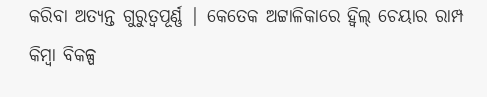କରିବା ଅତ୍ୟନ୍ତ ଗୁରୁତ୍ୱପୂର୍ଣ୍ଣ | କେତେକ ଅଟ୍ଟାଳିକାରେ ହ୍ୱିଲ୍ ଚେୟାର ରାମ୍ପ କିମ୍ବା ବିକଳ୍ପ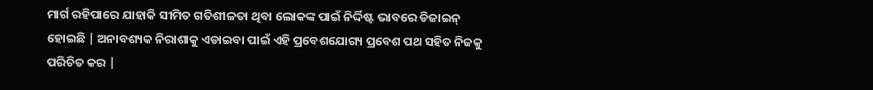ମାର୍ଗ ରହିପାରେ ଯାହାକି ସୀମିତ ଗତିଶୀଳତା ଥିବା ଲୋକଙ୍କ ପାଇଁ ନିର୍ଦ୍ଦିଷ୍ଟ ଭାବରେ ଡିଜାଇନ୍ ହୋଇଛି | ଅନାବଶ୍ୟକ ନିରାଶାକୁ ଏଡାଇବା ପାଇଁ ଏହି ପ୍ରବେଶଯୋଗ୍ୟ ପ୍ରବେଶ ପଥ ସହିତ ନିଜକୁ ପରିଚିତ କର |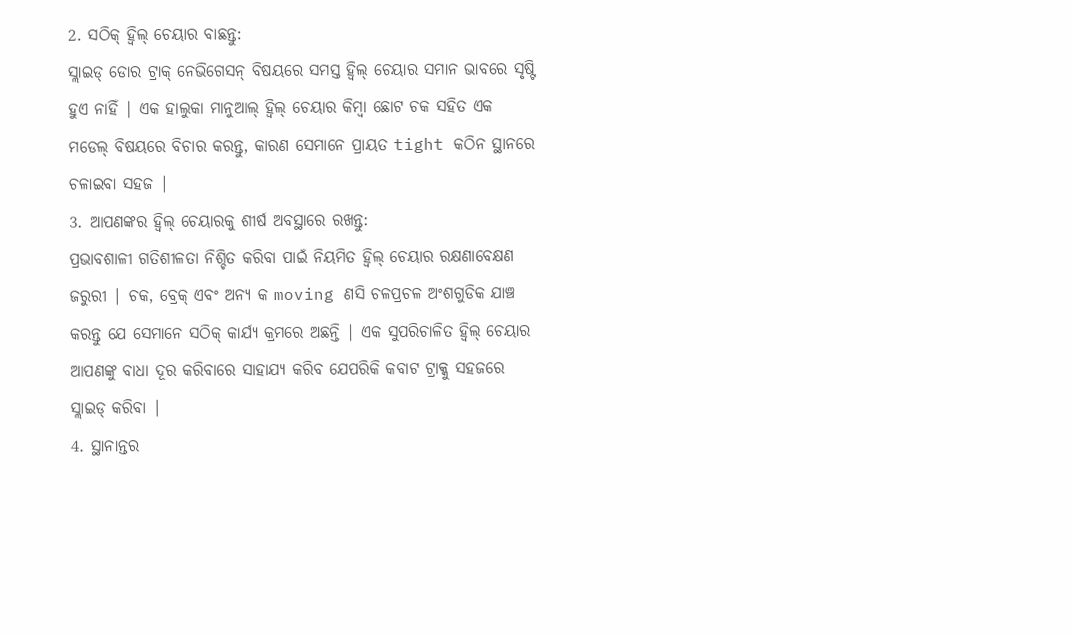2. ସଠିକ୍ ହ୍ୱିଲ୍ ଚେୟାର ବାଛନ୍ତୁ:
ସ୍ଲାଇଡ୍ ଡୋର ଟ୍ରାକ୍ ନେଭିଗେସନ୍ ବିଷୟରେ ସମସ୍ତ ହ୍ୱିଲ୍ ଚେୟାର ସମାନ ଭାବରେ ସୃଷ୍ଟି ହୁଏ ନାହିଁ | ଏକ ହାଲୁକା ମାନୁଆଲ୍ ହ୍ୱିଲ୍ ଚେୟାର କିମ୍ବା ଛୋଟ ଚକ ସହିତ ଏକ ମଡେଲ୍ ବିଷୟରେ ବିଚାର କରନ୍ତୁ, କାରଣ ସେମାନେ ପ୍ରାୟତ tight କଠିନ ସ୍ଥାନରେ ଚଳାଇବା ସହଜ |
3. ଆପଣଙ୍କର ହ୍ୱିଲ୍ ଚେୟାରକୁ ଶୀର୍ଷ ଅବସ୍ଥାରେ ରଖନ୍ତୁ:
ପ୍ରଭାବଶାଳୀ ଗତିଶୀଳତା ନିଶ୍ଚିତ କରିବା ପାଇଁ ନିୟମିତ ହ୍ୱିଲ୍ ଚେୟାର ରକ୍ଷଣାବେକ୍ଷଣ ଜରୁରୀ | ଚକ, ବ୍ରେକ୍ ଏବଂ ଅନ୍ୟ କ moving ଣସି ଚଳପ୍ରଚଳ ଅଂଶଗୁଡିକ ଯାଞ୍ଚ କରନ୍ତୁ ଯେ ସେମାନେ ସଠିକ୍ କାର୍ଯ୍ୟ କ୍ରମରେ ଅଛନ୍ତି | ଏକ ସୁପରିଚାଳିତ ହ୍ୱିଲ୍ ଚେୟାର ଆପଣଙ୍କୁ ବାଧା ଦୂର କରିବାରେ ସାହାଯ୍ୟ କରିବ ଯେପରିକି କବାଟ ଟ୍ରାକ୍କୁ ସହଜରେ ସ୍ଲାଇଡ୍ କରିବା |
4. ସ୍ଥାନାନ୍ତର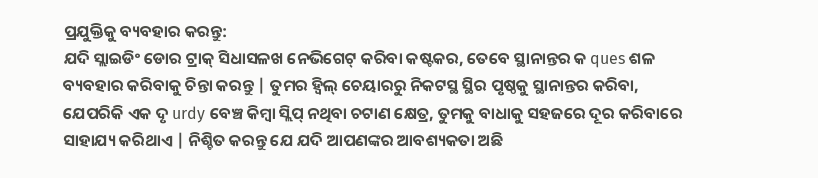ପ୍ରଯୁକ୍ତିକୁ ବ୍ୟବହାର କରନ୍ତୁ:
ଯଦି ସ୍ଲାଇଡିଂ ଡୋର ଟ୍ରାକ୍ ସିଧାସଳଖ ନେଭିଗେଟ୍ କରିବା କଷ୍ଟକର, ତେବେ ସ୍ଥାନାନ୍ତର କ ques ଶଳ ବ୍ୟବହାର କରିବାକୁ ଚିନ୍ତା କରନ୍ତୁ | ତୁମର ହ୍ୱିଲ୍ ଚେୟାରରୁ ନିକଟସ୍ଥ ସ୍ଥିର ପୃଷ୍ଠକୁ ସ୍ଥାନାନ୍ତର କରିବା, ଯେପରିକି ଏକ ଦୃ urdy ବେଞ୍ଚ କିମ୍ବା ସ୍ଲିପ୍ ନଥିବା ଚଟାଣ କ୍ଷେତ୍ର, ତୁମକୁ ବାଧାକୁ ସହଜରେ ଦୂର କରିବାରେ ସାହାଯ୍ୟ କରିଥାଏ | ନିଶ୍ଚିତ କରନ୍ତୁ ଯେ ଯଦି ଆପଣଙ୍କର ଆବଶ୍ୟକତା ଅଛି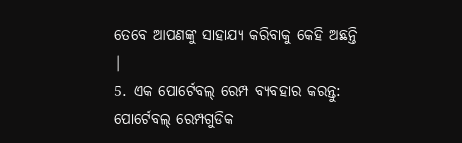ତେବେ ଆପଣଙ୍କୁ ସାହାଯ୍ୟ କରିବାକୁ କେହି ଅଛନ୍ତି |
5. ଏକ ପୋର୍ଟେବଲ୍ ରେମ୍ପ ବ୍ୟବହାର କରନ୍ତୁ:
ପୋର୍ଟେବଲ୍ ରେମ୍ପଗୁଡିକ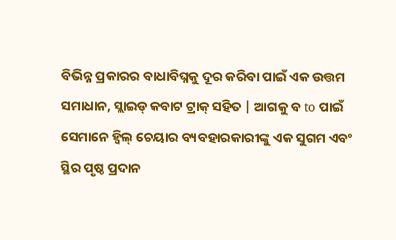ବିଭିନ୍ନ ପ୍ରକାରର ବାଧାବିଘ୍ନକୁ ଦୂର କରିବା ପାଇଁ ଏକ ଉତ୍ତମ ସମାଧାନ, ସ୍ଲାଇଡ୍ କବାଟ ଟ୍ରାକ୍ ସହିତ | ଆଗକୁ ବ to ପାଇଁ ସେମାନେ ହ୍ୱିଲ୍ ଚେୟାର ବ୍ୟବହାରକାରୀଙ୍କୁ ଏକ ସୁଗମ ଏବଂ ସ୍ଥିର ପୃଷ୍ଠ ପ୍ରଦାନ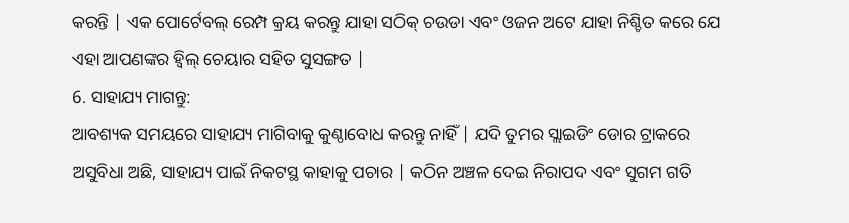କରନ୍ତି | ଏକ ପୋର୍ଟେବଲ୍ ରେମ୍ପ କ୍ରୟ କରନ୍ତୁ ଯାହା ସଠିକ୍ ଚଉଡା ଏବଂ ଓଜନ ଅଟେ ଯାହା ନିଶ୍ଚିତ କରେ ଯେ ଏହା ଆପଣଙ୍କର ହ୍ୱିଲ୍ ଚେୟାର ସହିତ ସୁସଙ୍ଗତ |
6. ସାହାଯ୍ୟ ମାଗନ୍ତୁ:
ଆବଶ୍ୟକ ସମୟରେ ସାହାଯ୍ୟ ମାଗିବାକୁ କୁଣ୍ଠାବୋଧ କରନ୍ତୁ ନାହିଁ | ଯଦି ତୁମର ସ୍ଲାଇଡିଂ ଡୋର ଟ୍ରାକରେ ଅସୁବିଧା ଅଛି, ସାହାଯ୍ୟ ପାଇଁ ନିକଟସ୍ଥ କାହାକୁ ପଚାର | କଠିନ ଅଞ୍ଚଳ ଦେଇ ନିରାପଦ ଏବଂ ସୁଗମ ଗତି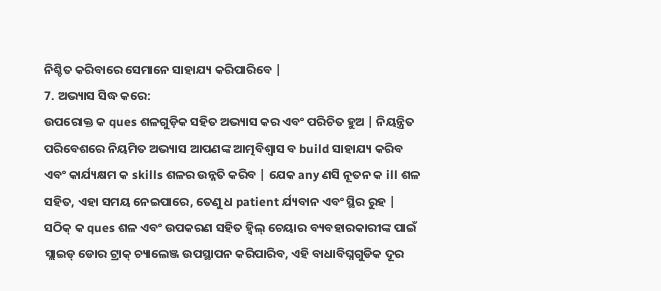ନିଶ୍ଚିତ କରିବାରେ ସେମାନେ ସାହାଯ୍ୟ କରିପାରିବେ |
7. ଅଭ୍ୟାସ ସିଦ୍ଧ କରେ:
ଉପରୋକ୍ତ କ ques ଶଳଗୁଡ଼ିକ ସହିତ ଅଭ୍ୟାସ କର ଏବଂ ପରିଚିତ ହୁଅ | ନିୟନ୍ତ୍ରିତ ପରିବେଶରେ ନିୟମିତ ଅଭ୍ୟାସ ଆପଣଙ୍କ ଆତ୍ମବିଶ୍ୱାସ ବ build ସାହାଯ୍ୟ କରିବ ଏବଂ କାର୍ଯ୍ୟକ୍ଷମ କ skills ଶଳର ଉନ୍ନତି କରିବ | ଯେକ any ଣସି ନୂତନ କ ill ଶଳ ସହିତ, ଏହା ସମୟ ନେଇପାରେ, ତେଣୁ ଧ patient ର୍ଯ୍ୟବାନ ଏବଂ ସ୍ଥିର ରୁହ |
ସଠିକ୍ କ ques ଶଳ ଏବଂ ଉପକରଣ ସହିତ ହ୍ୱିଲ୍ ଚେୟାର ବ୍ୟବହାରକାରୀଙ୍କ ପାଇଁ ସ୍ଲାଇଡ୍ ଡୋର ଟ୍ରାକ୍ ଚ୍ୟାଲେଞ୍ଜ ଉପସ୍ଥାପନ କରିପାରିବ, ଏହି ବାଧାବିଘ୍ନଗୁଡିକ ଦୂର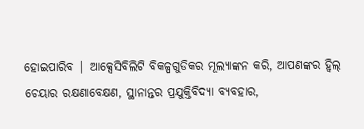ହୋଇପାରିବ | ଆକ୍ସେସିବିଲିଟି ବିକଳ୍ପଗୁଡିକର ମୂଲ୍ୟାଙ୍କନ କରି, ଆପଣଙ୍କର ହ୍ୱିଲ୍ ଚେୟାର ରକ୍ଷଣାବେକ୍ଷଣ, ସ୍ଥାନାନ୍ତର ପ୍ରଯୁକ୍ତିବିଦ୍ୟା ବ୍ୟବହାର,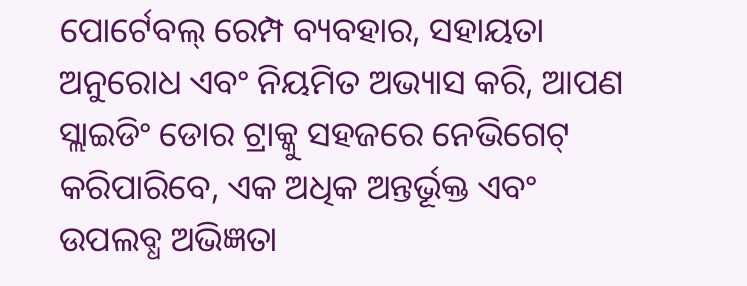ପୋର୍ଟେବଲ୍ ରେମ୍ପ ବ୍ୟବହାର, ସହାୟତା ଅନୁରୋଧ ଏବଂ ନିୟମିତ ଅଭ୍ୟାସ କରି, ଆପଣ ସ୍ଲାଇଡିଂ ଡୋର ଟ୍ରାକ୍କୁ ସହଜରେ ନେଭିଗେଟ୍ କରିପାରିବେ, ଏକ ଅଧିକ ଅନ୍ତର୍ଭୂକ୍ତ ଏବଂ ଉପଲବ୍ଧ ଅଭିଜ୍ଞତା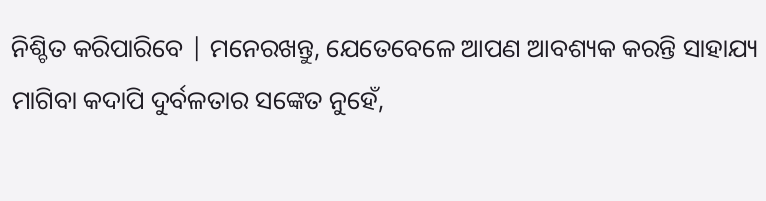ନିଶ୍ଚିତ କରିପାରିବେ | ମନେରଖନ୍ତୁ, ଯେତେବେଳେ ଆପଣ ଆବଶ୍ୟକ କରନ୍ତି ସାହାଯ୍ୟ ମାଗିବା କଦାପି ଦୁର୍ବଳତାର ସଙ୍କେତ ନୁହେଁ,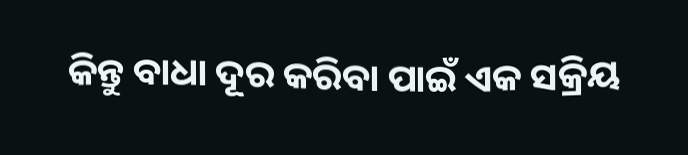କିନ୍ତୁ ବାଧା ଦୂର କରିବା ପାଇଁ ଏକ ସକ୍ରିୟ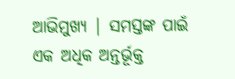ଆଭିମୁଖ୍ୟ | ସମସ୍ତଙ୍କ ପାଇଁ ଏକ ଅଧିକ ଅନ୍ତର୍ଭୂକ୍ତ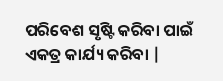ପରିବେଶ ସୃଷ୍ଟି କରିବା ପାଇଁ ଏକତ୍ର କାର୍ଯ୍ୟ କରିବା |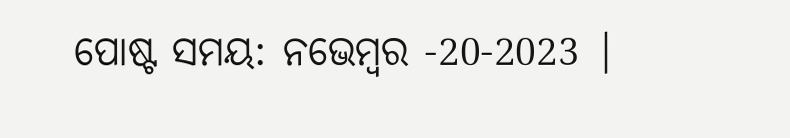ପୋଷ୍ଟ ସମୟ: ନଭେମ୍ବର -20-2023 |